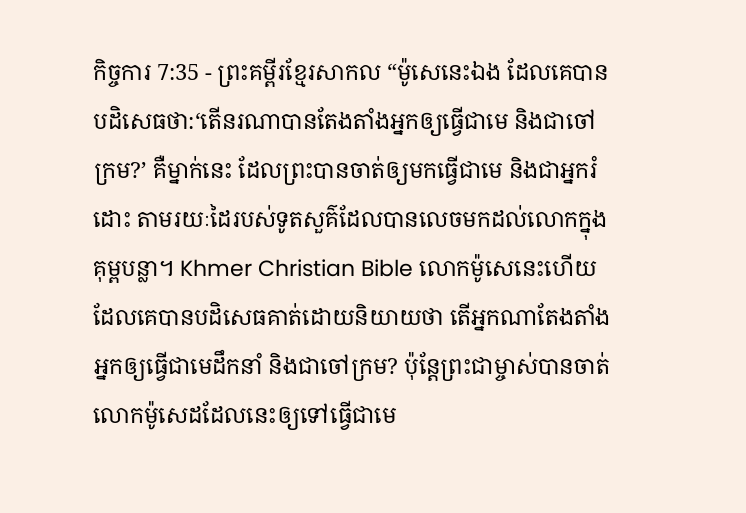កិច្ចការ 7:35 - ព្រះគម្ពីរខ្មែរសាកល “ម៉ូសេនេះឯង ដែលគេបានបដិសេធថា:‘តើនរណាបានតែងតាំងអ្នកឲ្យធ្វើជាមេ និងជាចៅក្រម?’ គឺម្នាក់នេះ ដែលព្រះបានចាត់ឲ្យមកធ្វើជាមេ និងជាអ្នករំដោះ តាមរយៈដៃរបស់ទូតសួគ៌ដែលបានលេចមកដល់លោកក្នុងគុម្ពបន្លា។ Khmer Christian Bible លោកម៉ូសេនេះហើយ ដែលគេបានបដិសេធគាត់ដោយនិយាយថា តើអ្នកណាតែងតាំងអ្នកឲ្យធ្វើជាមេដឹកនាំ និងជាចៅក្រម? ប៉ុន្ដែព្រះជាម្ចាស់បានចាត់លោកម៉ូសេដដែលនេះឲ្យទៅធ្វើជាមេ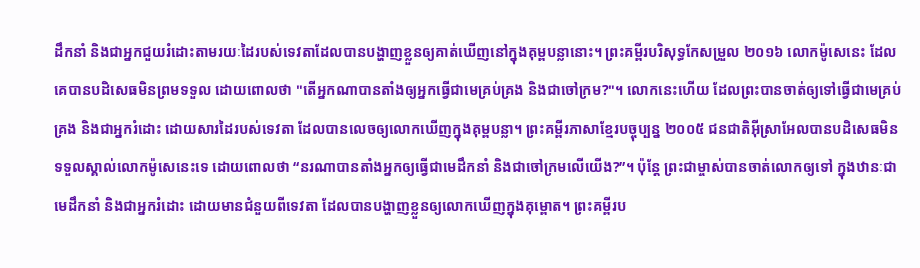ដឹកនាំ និងជាអ្នកជួយរំដោះតាមរយៈដៃរបស់ទេវតាដែលបានបង្ហាញខ្លួនឲ្យគាត់ឃើញនៅក្នុងគុម្ពបន្លានោះ។ ព្រះគម្ពីរបរិសុទ្ធកែសម្រួល ២០១៦ លោកម៉ូសេនេះ ដែលគេបានបដិសេធមិនព្រមទទួល ដោយពោលថា "តើអ្នកណាបានតាំងឲ្យអ្នកធ្វើជាមេគ្រប់គ្រង និងជាចៅក្រម?"។ លោកនេះហើយ ដែលព្រះបានចាត់ឲ្យទៅធ្វើជាមេគ្រប់គ្រង និងជាអ្នករំដោះ ដោយសារដៃរបស់ទេវតា ដែលបានលេចឲ្យលោកឃើញក្នុងគុម្ពបន្លា។ ព្រះគម្ពីរភាសាខ្មែរបច្ចុប្បន្ន ២០០៥ ជនជាតិអ៊ីស្រាអែលបានបដិសេធមិនទទួលស្គាល់លោកម៉ូសេនេះទេ ដោយពោលថា “នរណាបានតាំងអ្នកឲ្យធ្វើជាមេដឹកនាំ និងជាចៅក្រមលើយើង?”។ ប៉ុន្តែ ព្រះជាម្ចាស់បានចាត់លោកឲ្យទៅ ក្នុងឋានៈជាមេដឹកនាំ និងជាអ្នករំដោះ ដោយមានជំនួយពីទេវតា ដែលបានបង្ហាញខ្លួនឲ្យលោកឃើញក្នុងគុម្ពោត។ ព្រះគម្ពីរប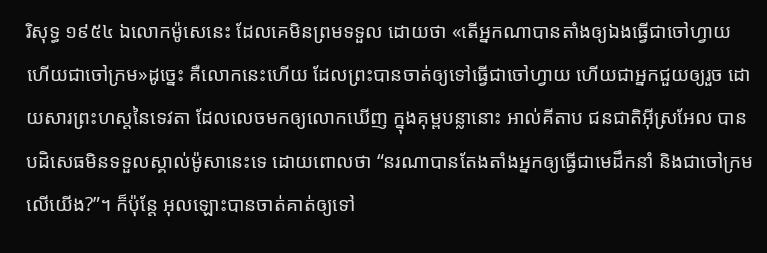រិសុទ្ធ ១៩៥៤ ឯលោកម៉ូសេនេះ ដែលគេមិនព្រមទទួល ដោយថា «តើអ្នកណាបានតាំងឲ្យឯងធ្វើជាចៅហ្វាយ ហើយជាចៅក្រម»ដូច្នេះ គឺលោកនេះហើយ ដែលព្រះបានចាត់ឲ្យទៅធ្វើជាចៅហ្វាយ ហើយជាអ្នកជួយឲ្យរួច ដោយសារព្រះហស្តនៃទេវតា ដែលលេចមកឲ្យលោកឃើញ ក្នុងគុម្ពបន្លានោះ អាល់គីតាប ជនជាតិអ៊ីស្រអែល បានបដិសេធមិនទទួលស្គាល់ម៉ូសានេះទេ ដោយពោលថា “នរណាបានតែងតាំងអ្នកឲ្យធ្វើជាមេដឹកនាំ និងជាចៅក្រមលើយើង?”។ ក៏ប៉ុន្ដែ អុលឡោះបានចាត់គាត់ឲ្យទៅ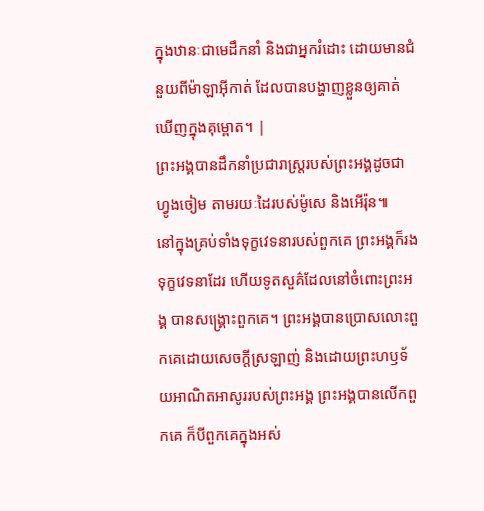ក្នុងឋានៈជាមេដឹកនាំ និងជាអ្នករំដោះ ដោយមានជំនួយពីម៉ាឡាអ៊ីកាត់ ដែលបានបង្ហាញខ្លួនឲ្យគាត់ឃើញក្នុងគុម្ពោត។ |
ព្រះអង្គបានដឹកនាំប្រជារាស្ត្ររបស់ព្រះអង្គដូចជាហ្វូងចៀម តាមរយៈដៃរបស់ម៉ូសេ និងអើរ៉ុន៕
នៅក្នុងគ្រប់ទាំងទុក្ខវេទនារបស់ពួកគេ ព្រះអង្គក៏រងទុក្ខវេទនាដែរ ហើយទូតសួគ៌ដែលនៅចំពោះព្រះអង្គ បានសង្គ្រោះពួកគេ។ ព្រះអង្គបានប្រោសលោះពួកគេដោយសេចក្ដីស្រឡាញ់ និងដោយព្រះហឫទ័យអាណិតអាសូររបស់ព្រះអង្គ ព្រះអង្គបានលើកពួកគេ ក៏បីពួកគេក្នុងអស់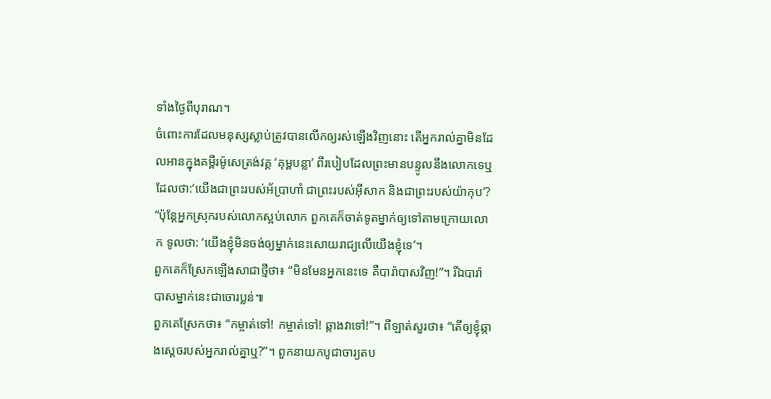ទាំងថ្ងៃពីបុរាណ។
ចំពោះការដែលមនុស្សស្លាប់ត្រូវបានលើកឲ្យរស់ឡើងវិញនោះ តើអ្នករាល់គ្នាមិនដែលអានក្នុងគម្ពីរម៉ូសេត្រង់វគ្គ ‘គុម្ពបន្លា’ ពីរបៀបដែលព្រះមានបន្ទូលនឹងលោកទេឬ ដែលថា:‘យើងជាព្រះរបស់អ័ប្រាហាំ ជាព្រះរបស់អ៊ីសាក និងជាព្រះរបស់យ៉ាកុប’?
“ប៉ុន្តែអ្នកស្រុករបស់លោកស្អប់លោក ពួកគេក៏ចាត់ទូតម្នាក់ឲ្យទៅតាមក្រោយលោក ទូលថា: ‘យើងខ្ញុំមិនចង់ឲ្យម្នាក់នេះសោយរាជ្យលើយើងខ្ញុំទេ’។
ពួកគេក៏ស្រែកឡើងសាជាថ្មីថា៖ “មិនមែនអ្នកនេះទេ គឺបារ៉ាបាសវិញ!”។ រីឯបារ៉ាបាសម្នាក់នេះជាចោរប្លន់៕
ពួកគេស្រែកថា៖ “កម្ចាត់ទៅ! កម្ចាត់ទៅ! ឆ្កាងវាទៅ!”។ ពីឡាត់សួរថា៖ “តើឲ្យខ្ញុំឆ្កាងស្ដេចរបស់អ្នករាល់គ្នាឬ?”។ ពួកនាយកបូជាចារ្យតប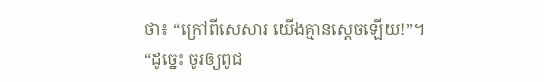ថា៖ “ក្រៅពីសេសារ យើងគ្មានស្ដេចឡើយ!”។
“ដូច្នេះ ចូរឲ្យពូជ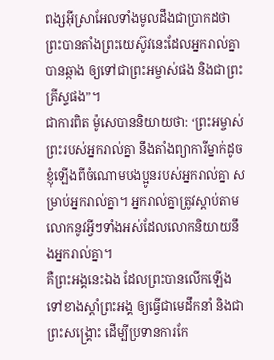ពង្សអ៊ីស្រាអែលទាំងមូលដឹងជាប្រាកដថា ព្រះបានតាំងព្រះយេស៊ូវនេះដែលអ្នករាល់គ្នាបានឆ្កាង ឲ្យទៅជាព្រះអម្ចាស់ផង និងជាព្រះគ្រីស្ទផង”។
ជាការពិត ម៉ូសេបាននិយាយថា: ‘ព្រះអម្ចាស់ព្រះរបស់អ្នករាល់គ្នា នឹងតាំងព្យាការីម្នាក់ដូចខ្ញុំឡើងពីចំណោមបងប្អូនរបស់អ្នករាល់គ្នា សម្រាប់អ្នករាល់គ្នា។ អ្នករាល់គ្នាត្រូវស្ដាប់តាមលោកនូវអ្វីៗទាំងអស់ដែលលោកនិយាយនឹងអ្នករាល់គ្នា។
គឺព្រះអង្គនេះឯង ដែលព្រះបានលើកឡើងទៅខាងស្ដាំព្រះអង្គ ឲ្យធ្វើជាមេដឹកនាំ និងជាព្រះសង្គ្រោះ ដើម្បីប្រទានការកែ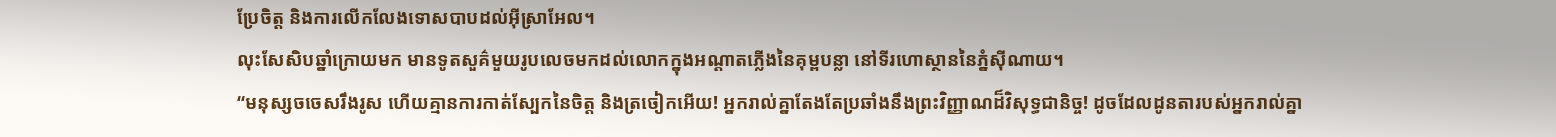ប្រែចិត្ត និងការលើកលែងទោសបាបដល់អ៊ីស្រាអែល។
លុះសែសិបឆ្នាំក្រោយមក មានទូតសួគ៌មួយរូបលេចមកដល់លោកក្នុងអណ្ដាតភ្លើងនៃគុម្ពបន្លា នៅទីរហោស្ថាននៃភ្នំស៊ីណាយ។
“មនុស្សចចេសរឹងរូស ហើយគ្មានការកាត់ស្បែកនៃចិត្ត និងត្រចៀកអើយ! អ្នករាល់គ្នាតែងតែប្រឆាំងនឹងព្រះវិញ្ញាណដ៏វិសុទ្ធជានិច្ច! ដូចដែលដូនតារបស់អ្នករាល់គ្នា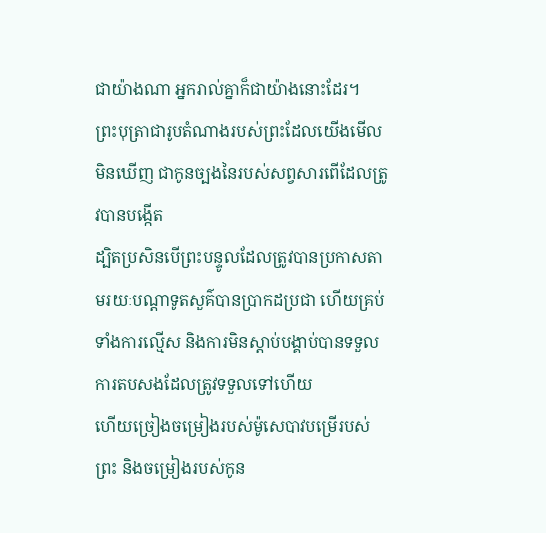ជាយ៉ាងណា អ្នករាល់គ្នាក៏ជាយ៉ាងនោះដែរ។
ព្រះបុត្រាជារូបតំណាងរបស់ព្រះដែលយើងមើលមិនឃើញ ជាកូនច្បងនៃរបស់សព្វសារពើដែលត្រូវបានបង្កើត
ដ្បិតប្រសិនបើព្រះបន្ទូលដែលត្រូវបានប្រកាសតាមរយៈបណ្ដាទូតសួគ៌បានប្រាកដប្រជា ហើយគ្រប់ទាំងការល្មើស និងការមិនស្ដាប់បង្គាប់បានទទួលការតបសងដែលត្រូវទទួលទៅហើយ
ហើយច្រៀងចម្រៀងរបស់ម៉ូសេបាវបម្រើរបស់ព្រះ និងចម្រៀងរបស់កូន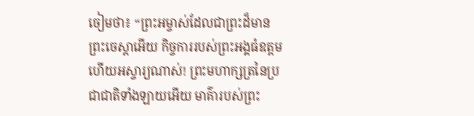ចៀមថា៖ “ព្រះអម្ចាស់ដែលជាព្រះដ៏មានព្រះចេស្ដាអើយ កិច្ចការរបស់ព្រះអង្គធំឧត្ដម ហើយអស្ចារ្យណាស់! ព្រះមហាក្សត្រនៃប្រជាជាតិទាំងឡាយអើយ មាគ៌ារបស់ព្រះ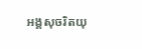អង្គសុចរិតយុ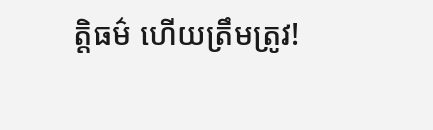ត្តិធម៌ ហើយត្រឹមត្រូវ!